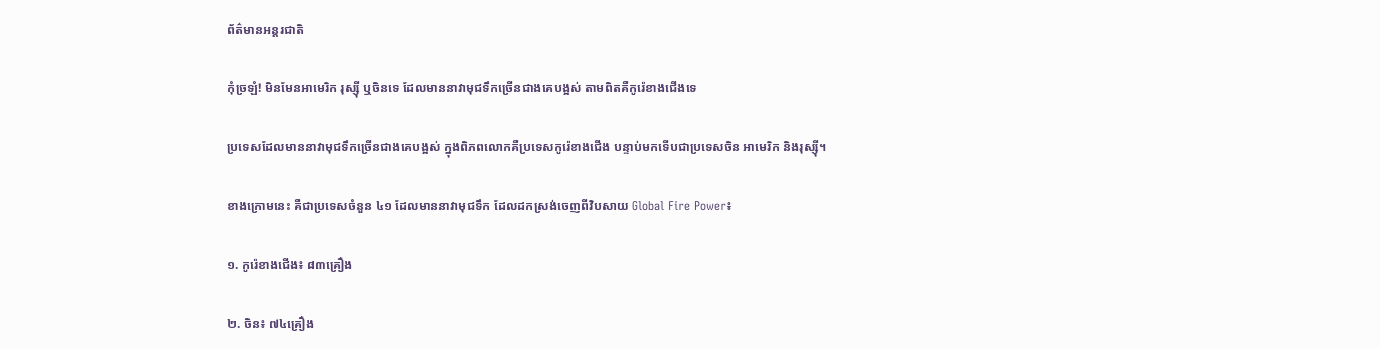ព័ត៌មានអន្តរជាតិ

កុំច្រឡំ! មិនមែនអាមេរិក រុស្ស៊ី ឬចិនទេ ដែលមាននាវាមុជទឹកច្រើនជាងគេបង្អស់ តាមពិតគឺកូរ៉េខាងជើងទេ

ប្រទេសដែលមាននាវាមុជទឹកច្រើនជាងគេបង្អស់ ក្នុងពិភពលោកគឺប្រទេសកូរ៉េខាងជើង បន្ទាប់មកទើបជាប្រទេសចិន អាមេរិក និងរុស្ស៊ី។

ខាងក្រោមនេះ គឺជាប្រទេសចំនួន ៤១ ដែលមាននាវាមុជទឹក ដែលដកស្រង់ចេញពីវិបសាយ Global Fire Power៖

១. កូរ៉េខាងជើង៖ ៨៣គ្រឿង

២. ចិន៖ ៧៤គ្រឿង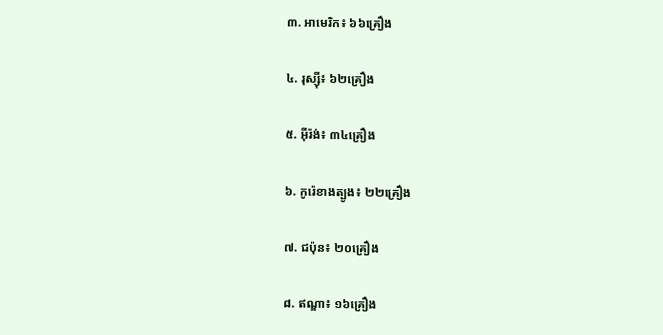៣. អាមេរិក៖ ៦៦គ្រឿង

៤. រុស្ស៊ី៖ ៦២គ្រឿង

៥. អ៊ីរ៉ង់៖ ៣៤គ្រឿង

៦. កូរ៉េខាងត្បូង៖ ២២គ្រឿង

៧. ជប៉ុន៖ ២០គ្រឿង

៨. ឥណ្ឌា៖ ១៦គ្រឿង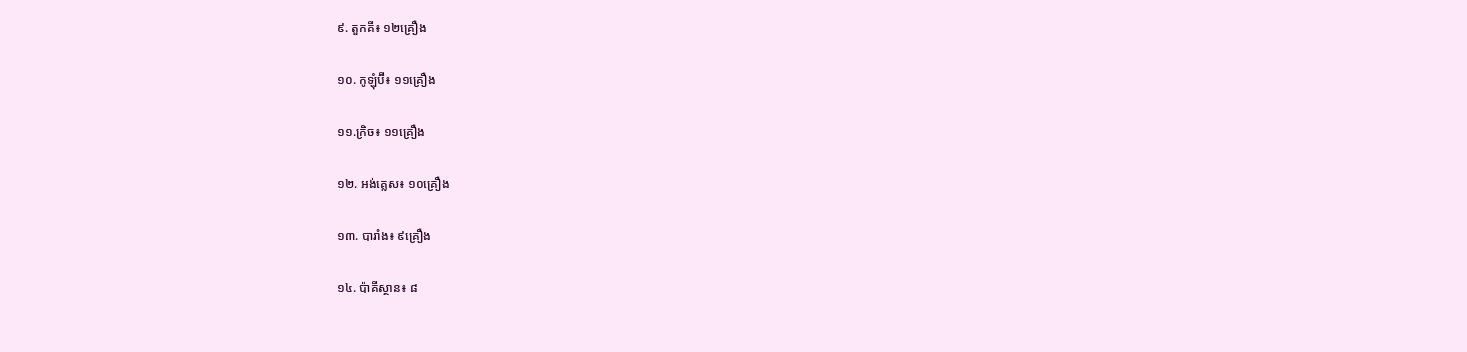៩. តួកគី៖ ១២គ្រឿង

១០. កូឡុំប៊ី៖ ១១គ្រឿង

១១.ក្រិច៖ ១១គ្រឿង

១២. អង់គ្លេស៖ ១០គ្រឿង

១៣. បារាំង៖ ៩គ្រឿង

១៤. ប៉ាគីស្ថាន៖ ៨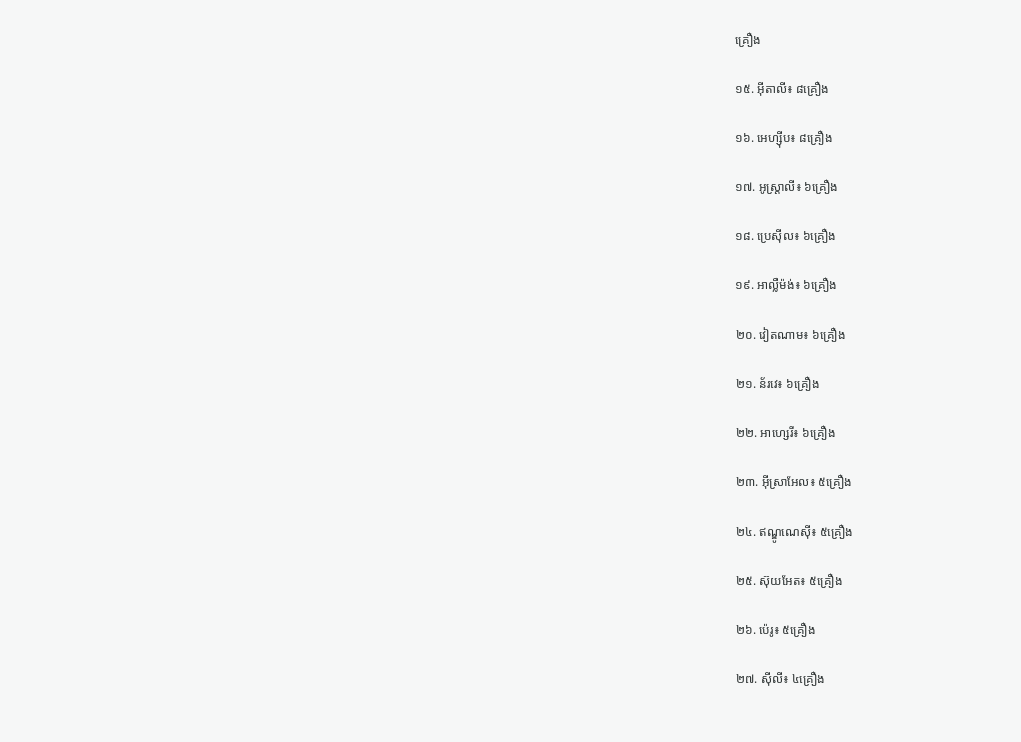គ្រឿង

១៥. អ៊ីតាលី៖ ៨គ្រឿង

១៦. អេហ្ស៊ីប៖ ៨គ្រឿង

១៧. អូស្ត្រាលី៖ ៦គ្រឿង

១៨. ប្រេស៊ីល៖ ៦គ្រឿង

១៩. អាល្លឺម៉ង់៖ ៦គ្រឿង

២០. វៀតណាម៖ ៦គ្រឿង

២១. ន័រវេ៖ ៦គ្រឿង

២២. អាហ្សេរី៖ ៦គ្រឿង

២៣. អ៊ីស្រាអែល៖ ៥គ្រឿង

២៤. ឥណ្ឌូណេស៊ី៖ ៥គ្រឿង

២៥. ស៊ុយអែត៖ ៥គ្រឿង

២៦. ប៉េរូ៖ ៥គ្រឿង

២៧. ស៊ីលី៖ ៤គ្រឿង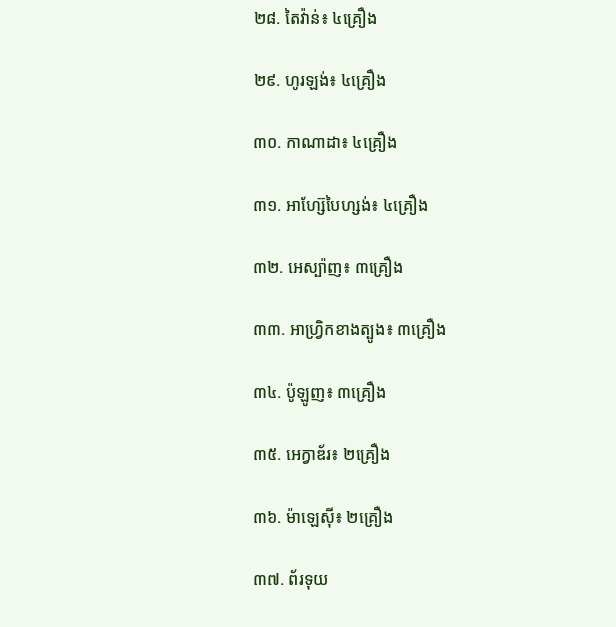២៨. តៃវ៉ាន់៖ ៤គ្រឿង

២៩. ហូរឡង់៖ ៤គ្រឿង

៣០. កាណាដា៖ ៤គ្រឿង

៣១. អាហ្ស៊ែបៃហ្សង់៖ ៤គ្រឿង

៣២. អេស្ប៉ាញ៖ ៣គ្រឿង

៣៣. អាហ្វ្រិកខាងត្បូង៖ ៣គ្រឿង

៣៤. ប៉ូឡូញ៖ ៣គ្រឿង

៣៥. អេក្វាឌ័រ៖ ២គ្រឿង

៣៦. ម៉ាឡេស៊ី៖ ២គ្រឿង

៣៧. ព័រទុយ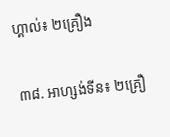ហ្គាល់៖ ២គ្រឿង

៣៨. អាហ្សង់ទីន៖ ២គ្រឿ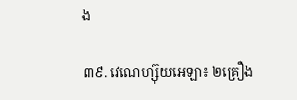ង

៣៩. វេណេហ្ស៊ុយអេឡា៖ ២គ្រឿង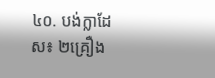៤០. បង់ក្លាដែស៖ ២គ្រឿង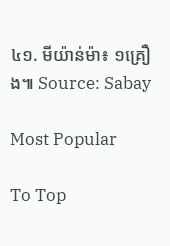៤១. មីយ៉ាន់ម៉ា៖ ១គ្រឿង៕ Source: Sabay

Most Popular

To Top